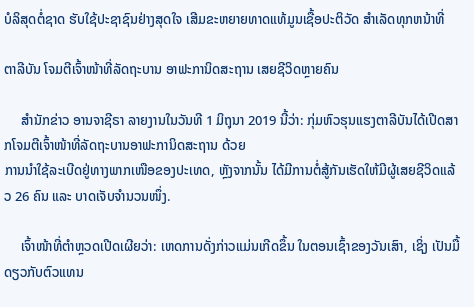ບໍລິສຸດຕໍ່ຊາດ ຮັບໃຊ້ປະຊາຊົນຢ່າງສຸດໃຈ ເສີມຂະຫຍາຍທາດແທ້ມູນເຊື້ອປະຕິວັດ ສໍາເລັດທຸກຫນ້າທີ່

ຕາລີບັນ ໂຈມຕີເຈົ້າໜ້າທີ່ລັດຖະບານ ອາຟະການິດສະຖານ ເສຍຊີວິດຫຼາຍຄົນ

     ສຳນັກຂ່າວ ອານຈາຊີຣາ ລາຍງານໃນວັນທີ 1 ມິຖຸນາ 2019 ນີ້ວ່າ: ກຸ່ມຫົວຮຸນແຮງຕາລີບັນໄດ້ເປີດສາກໂຈມຕີເຈົ້າໜ້າທີ່ລັດຖະບານອາຟະການິດສະຖານ ດ້ວຍ
ການນຳໃຊ້ລະເບີດຢູ່ທາງພາກເໜືອຂອງປະເທດ, ຫຼັງຈາກນັ້ນ ໄດ້ມີການຕໍ່ສູ້ກັນເຮັດໃຫ້ມີຜູ້ເສຍຊີວິດແລ້ວ 26 ຄົນ ແລະ ບາດເຈັບຈຳນວນໜຶ່ງ.

     ເຈົ້າໜ້າທີ່ຕໍາຫຼວດເປີດເຜີຍວ່າ: ເຫດການດັ່ງກ່າວແມ່ນເກີດຂຶ້ນ ໃນຕອນເຊົ້າຂອງວັນເສົາ, ເຊິ່ງ ເປັນມື້ດຽວກັບຕົວແທນ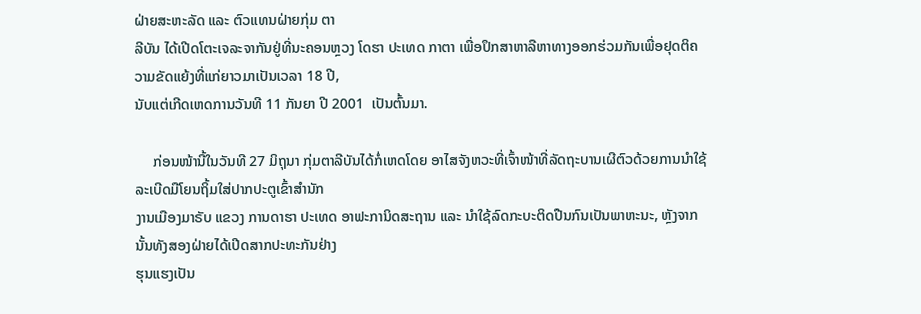ຝ່າຍສະຫະລັດ ແລະ ຕົວແທນຝ່າຍກຸ່ມ ຕາ
ລີບັນ ໄດ້ເປີດໂຕະເຈລະຈາກັນຢູ່ທີ່ນະຄອນຫຼວງ ໂດຮາ ປະເທດ ກາຕາ ເພື່ອປຶກສາຫາລືຫາທາງອອກຮ່ວມກັນເພື່ອຢຸດຕິຄວາມຂັດແຍ້ງທີ່ແກ່ຍາວມາເປັນເວລາ 18 ປີ,
ນັບແຕ່ເກີດເຫດການວັນທີ 11 ກັນຍາ ປີ 2001  ເປັນຕົ້ນມາ.

     ກ່ອນໜ້ານີ້ໃນວັນທີ 27 ມິຖຸນາ ກຸ່ມຕາລີບັນໄດ້ກໍ່ເຫດໂດຍ ອາໄສຈັງຫວະທີ່ເຈົ້າໜ້າທີ່ລັດຖະບານເຜີຕົວດ້ວຍການນຳໃຊ້ລະເບີດມືໂຍນຖິ້ມໃສ່ປາກປະຕູເຂົ້າສຳນັກ
ງານເມືອງມາຣັບ ແຂວງ ການດາຮາ ປະເທດ ອາຟະການິດສະຖານ ແລະ ນໍາໃຊ້ລົດກະບະຕິດປືນກົນເປັນພາຫະນະ, ຫຼັງຈາກນັ້ນທັງສອງຝ່າຍໄດ້ເປີດສາກປະທະກັນຢ່າງ
ຮຸນແຮງເປັນ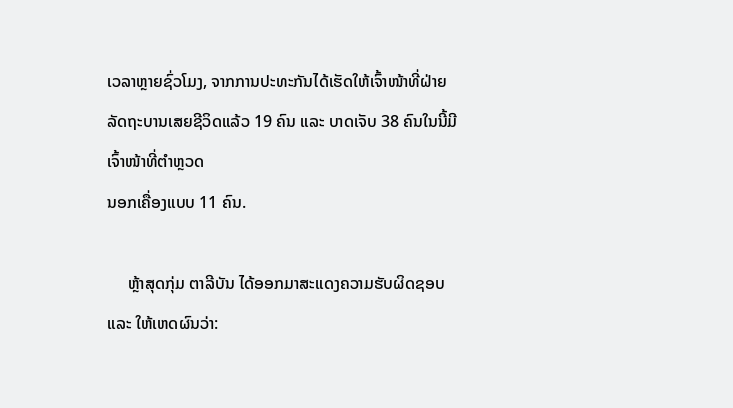ເວລາຫຼາຍຊົ່ວໂມງ, ຈາກການປະທະກັນໄດ້ເຮັດໃຫ້ເຈົ້າໜ້າທີ່ຝ່າຍລັດຖະບານເສຍຊີວິດແລ້ວ 19 ຄົນ ແລະ ບາດເຈັບ 38 ຄົນໃນນີ້ມີເຈົ້າໜ້າທີ່ຕຳຫຼວດ
ນອກເຄື່ອງແບບ 11 ຄົນ.

     ຫຼ້າສຸດກຸ່ມ ຕາລີບັນ ໄດ້ອອກມາສະແດງຄວາມຮັບຜິດຊອບ ແລະ ໃຫ້ເຫດຜົນວ່າ: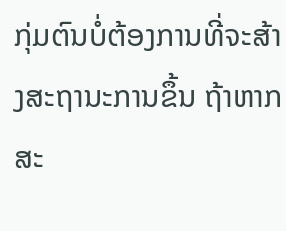ກຸ່ມຕົນບໍ່ຕ້ອງການທີ່ຈະສ້າງສະຖານະການຂຶ້ນ ຖ້າຫາກສະ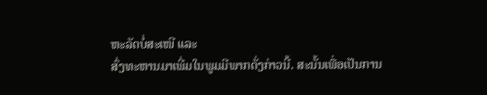ຫະລັດບໍ່ສະເໜີ ແລະ
ສົ່ງທະຫານມາເພີ່ມໃນພູມມີພາກດັ່ງກ່າວນີ້. ສະນັ້ນເພື່ອເປັນການ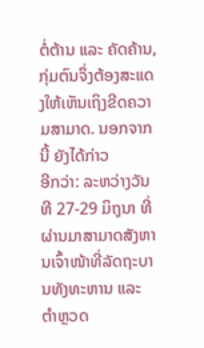ຕໍ່ຕ້ານ ແລະ ຄັດຄ້ານ, ກຸ່ມຕົນຈຶ່ງຕ້ອງສະແດງໃຫ້ເຫັນເຖິງຂີດຄວາມສາມາດ. ນອກຈາກນີ້ ຍັງໄດ້ກ່າວ
ອີກວ່າ: ລະຫວ່າງວັນທີ 27-29 ມິຖຸນາ ທີ່ຜ່ານມາສາມາດສັງຫານເຈົ້າໜ້າທີ່ລັດຖະບານທັງທະຫານ ແລະ ຕຳຫຼວດ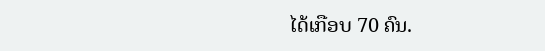ໄດ້ເກືອບ 70 ຄົນ.